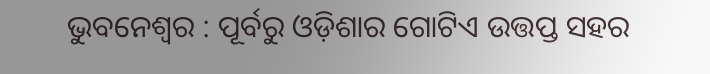ଭୁବନେଶ୍ବର : ପୂର୍ବରୁ ଓଡ଼ିଶାର ଗୋଟିଏ ଉତ୍ତପ୍ତ ସହର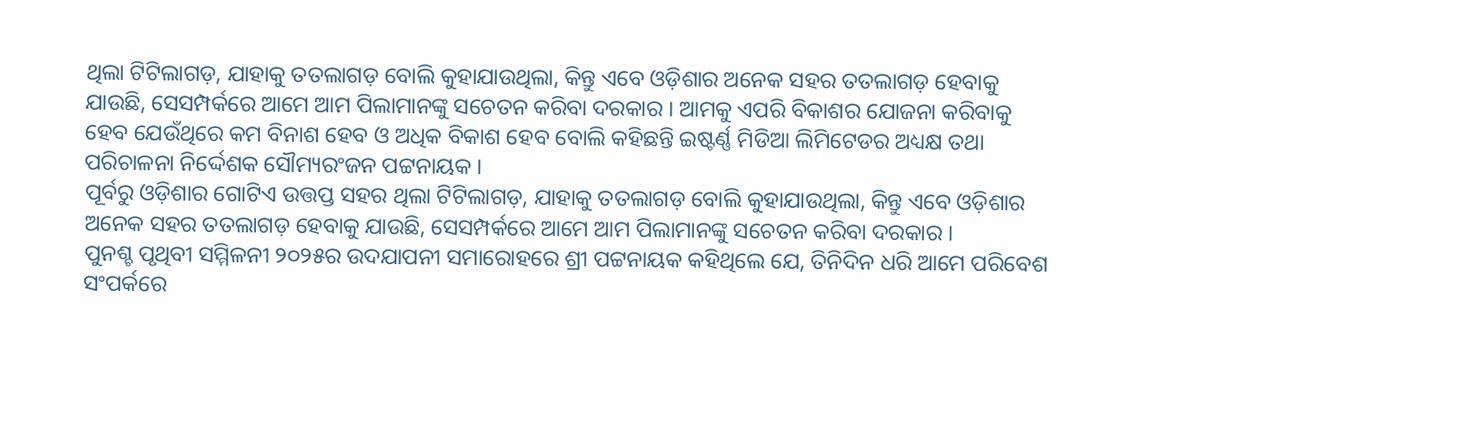ଥିଲା ଟିଟିଲାଗଡ଼, ଯାହାକୁ ତତଲାଗଡ଼ ବୋଲି କୁହାଯାଉଥିଲା, କିନ୍ତୁ ଏବେ ଓଡ଼ିଶାର ଅନେକ ସହର ତତଲାଗଡ଼ ହେବାକୁ ଯାଉଛି, ସେସମ୍ପର୍କରେ ଆମେ ଆମ ପିଲାମାନଙ୍କୁ ସଚେତନ କରିବା ଦରକାର । ଆମକୁ ଏପରି ବିକାଶର ଯୋଜନା କରିବାକୁ ହେବ ଯେଉଁଥିରେ କମ ବିନାଶ ହେବ ଓ ଅଧିକ ବିକାଶ ହେବ ବୋଲି କହିଛନ୍ତି ଇଷ୍ଟର୍ଣ୍ଣ ମିଡିଆ ଲିମିଟେଡର ଅଧ୍ୟକ୍ଷ ତଥା ପରିଚାଳନା ନିର୍ଦ୍ଦେଶକ ସୌମ୍ୟରଂଜନ ପଟ୍ଟନାୟକ ।
ପୂର୍ବରୁ ଓଡ଼ିଶାର ଗୋଟିଏ ଉତ୍ତପ୍ତ ସହର ଥିଲା ଟିଟିଲାଗଡ଼, ଯାହାକୁ ତତଲାଗଡ଼ ବୋଲି କୁହାଯାଉଥିଲା, କିନ୍ତୁ ଏବେ ଓଡ଼ିଶାର ଅନେକ ସହର ତତଲାଗଡ଼ ହେବାକୁ ଯାଉଛି, ସେସମ୍ପର୍କରେ ଆମେ ଆମ ପିଲାମାନଙ୍କୁ ସଚେତନ କରିବା ଦରକାର ।
ପୁନଶ୍ଚ ପୃଥିବୀ ସମ୍ମିଳନୀ ୨୦୨୫ର ଉଦଯାପନୀ ସମାରୋହରେ ଶ୍ରୀ ପଟ୍ଟନାୟକ କହିଥିଲେ ଯେ, ତିନିଦିନ ଧରି ଆମେ ପରିବେଶ ସଂପର୍କରେ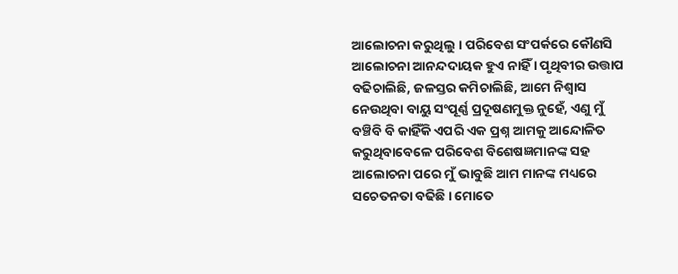ଆଲୋଚନା କରୁଥିଲୁ । ପରିବେଶ ସଂପର୍କରେ କୌଣସି ଆଲୋଚନା ଆନନ୍ଦଦାୟକ ହୁଏ ନାହିଁ । ପୃଥିବୀର ଉତ୍ତାପ ବଢିଚାଲିଛି, ଜଳସ୍ତର କମିଚାଲିଛି, ଆମେ ନିଶ୍ବାସ ନେଉଥିବା ବାୟୁ ସଂପୂର୍ଣ୍ଣ ପ୍ରଦୂଷଣମୁକ୍ତ ନୁହେଁ, ଏଣୁ ମୁଁ ବଞ୍ଚିବି ବି କାହିଁକି ଏପରି ଏକ ପ୍ରଶ୍ନ ଆମକୁ ଆନ୍ଦୋଳିତ କରୁଥିବାବେଳେ ପରିବେଶ ବିଶେଷଜ୍ଞମାନଙ୍କ ସହ ଆଲୋଚନା ପରେ ମୁଁ ଭାବୁଛି ଆମ ମାନଙ୍କ ମଧ୍ୟରେ ସଚେତନତା ବଢିଛି । ମୋତେ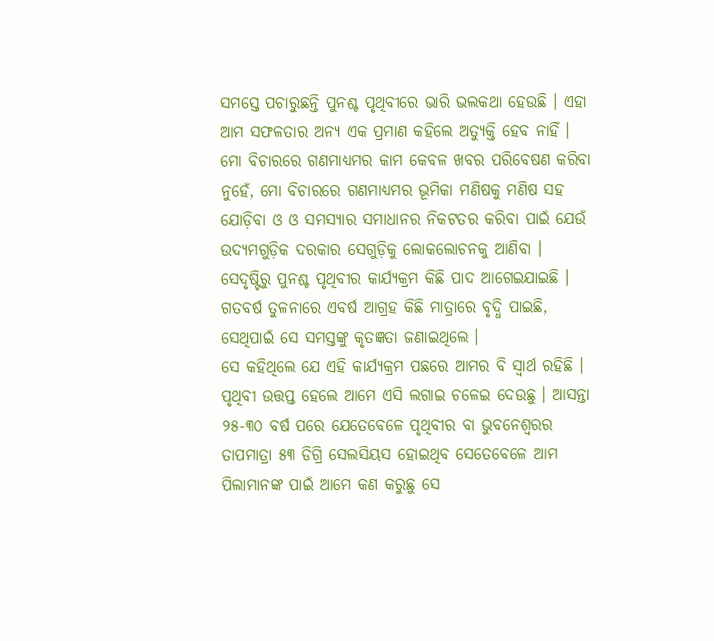ସମସ୍ତେ ପଚାରୁଛନ୍ତି ପୁନଶ୍ଚ ପୃଥିବୀରେ ଭାରି ଭଲକଥା ହେଉଛି । ଏହା ଆମ ସଫଳତାର ଅନ୍ୟ ଏକ ପ୍ରମାଣ କହିଲେ ଅତ୍ୟୁକ୍ତି ହେବ ନାହିଁ । ମୋ ବିଚାରରେ ଗଣମାଧ୍ୟମର କାମ କେବଳ ଖବର ପରିବେଷଣ କରିବା ନୁହେଁ, ମୋ ବିଚାରରେ ଗଣମାଧ୍ୟମର ଭୂମିକା ମଣିଷକୁ ମଣିଷ ସହ ଯୋଡ଼ିବା ଓ ଓ ସମସ୍ୟାର ସମାଧାନର ନିକଟତର କରିବା ପାଇଁ ଯେଉଁ ଉଦ୍ୟମଗୁଡ଼ିକ ଦରକାର ସେଗୁଡ଼ିକୁ ଲୋକଲୋଚନକୁ ଆଣିବା । ସେଦୃଷ୍ଟିରୁ ପୁନଶ୍ଚ ପୃଥିବୀର କାର୍ଯ୍ୟକ୍ରମ କିଛି ପାଦ ଆଗେଇଯାଇଛି । ଗତବର୍ଷ ତୁଳନାରେ ଏବର୍ଷ ଆଗ୍ରହ କିଛି ମାତ୍ରାରେ ବୃଦ୍ଧି ପାଇଛି, ସେଥିପାଇଁ ସେ ସମସ୍ତଙ୍କୁ କୃତଜ୍ଞତା ଜଣାଇଥିଲେ ।
ସେ କହିଥିଲେ ଯେ ଏହି କାର୍ଯ୍ୟକ୍ରମ ପଛରେ ଆମର ବି ସ୍ବାର୍ଥ ରହିଛି । ପୃଥିବୀ ଉତ୍ତପ୍ତ ହେଲେ ଆମେ ଏସି ଲଗାଇ ଚଳେଇ ଦେଉଛୁ । ଆସନ୍ତା ୨୫-୩୦ ବର୍ଷ ପରେ ଯେତେବେଳେ ପୃଥିବୀର ବା ଭୁବନେଶ୍ବରର ତାପମାତ୍ରା ୫୩ ଡିଗ୍ରି ସେଲସିୟସ ହୋଇଥିବ ସେତେବେଳେ ଆମ ପିଲାମାନଙ୍କ ପାଇଁ ଆମେ କଣ କରୁଛୁ ସେ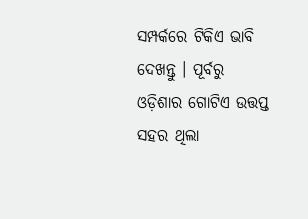ସମ୍ପର୍କରେ ଟିକିଏ ଭାବି ଦେଖନ୍ତୁ । ପୂର୍ବରୁ ଓଡ଼ିଶାର ଗୋଟିଏ ଉତ୍ତପ୍ତ ସହର ଥିଲା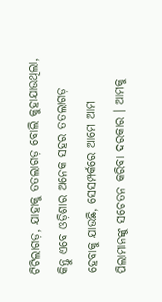ଟିଟିଲାଗଡ଼, ଯାହାକୁ ତତଲାଗଡ଼ ବୋଲି କୁହାଯାଉଥିଲା, କିନ୍ତୁ ଏବେ ଓଡ଼ିଶାର ଅନେକ ସହର ତତଲାଗଡ଼ ହେବାକୁ ଯାଉଛି, ସେସମ୍ପର୍କରେ ଆମେ ଆମ ପିଲାମାନଙ୍କୁ ସଚେତନ କରିବା ଦରକାର । ଆମକୁ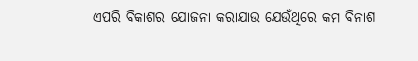ଏପରି ବିକାଶର ଯୋଜନା କରାଯାଉ ଯେଉଁଥିରେ କମ ବିନାଶ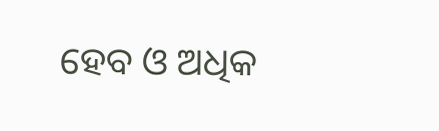ହେବ ଓ ଅଧିକ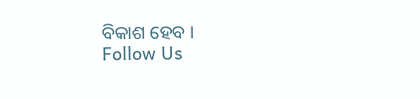ବିକାଶ ହେବ ।
Follow Us